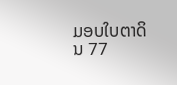ມອບໃບຕາດິນ 77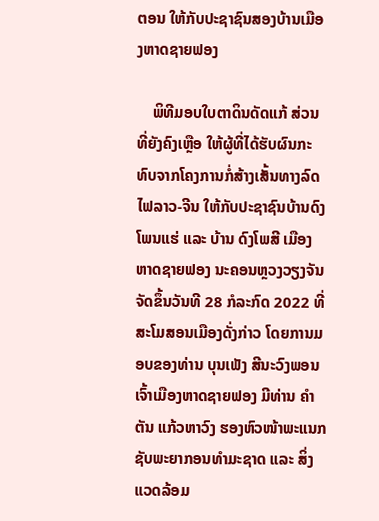ຕອນ ໃຫ້ກັບປະຊາຊົນສອງບ້ານເມືອງຫາດຊາຍຟອງ

    ພິທີມອບໃບຕາດິນດັດແກ້ ສ່ວນທີ່ຍັງຄົງເຫຼືອ ໃຫ້ຜູ້ທີ່ໄດ້ຮັບຜົນກະທົບຈາກໂຄງການກໍ່ສ້າງເສັ້ນທາງລົດໄຟລາວ-ຈີນ ໃຫ້ກັບປະຊາຊົນບ້ານດົງໂພນແຮ່ ແລະ ບ້ານ ດົງໂພສີ ເມືອງຫາດຊາຍຟອງ ນະຄອນຫຼວງວຽງຈັນ ຈັດຂຶ້ນວັນທີ 28 ກໍລະກົດ 2022 ທີ່ສະໂມສອນເມືອງດັ່ງກ່າວ ໂດຍການມອບຂອງທ່ານ ບຸນເພັງ ສີນະວົງພອນ ເຈົ້າເມືອງຫາດຊາຍຟອງ ມີທ່ານ ຄໍາຕັນ ແກ້ວຫາວົງ ຮອງຫົວໜ້າພະແນກຊັບພະຍາກອນທໍາມະຊາດ ແລະ ສິ່ງແວດລ້ອມ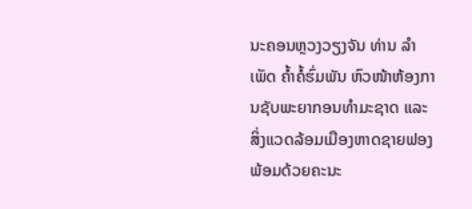ນະຄອນຫຼວງວຽງຈັນ ທ່ານ ລໍາເພັດ ຄໍ້າຄໍ້ຮົ່ມພັນ ຫົວໜ້າຫ້ອງການຊັບພະຍາກອນທໍາມະຊາດ ແລະ ສິ່ງແວດລ້ອມເມືອງຫາດຊາຍຟອງ ພ້ອມດ້ວຍຄະນະ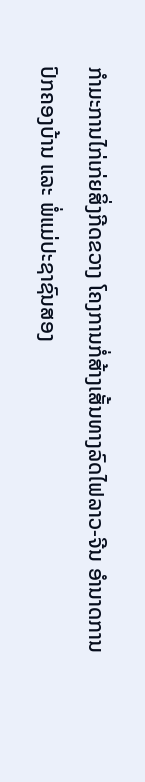ກໍາມະການໄກ່ເກ່ຍສິ່ງກີດຂວາງ ໂຄງການກໍ່ສ້າງເສັ້ນທາງລົດໄຟລາວ-ຈີນ ອໍານາດການປົກຄອງບ້ານ ແລະ ພໍ່ແມ່ປະຊາຊົນສອງ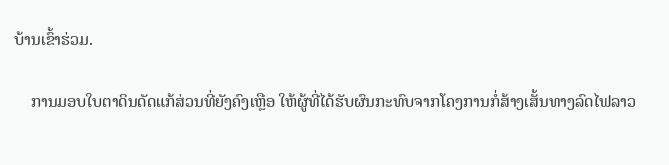ບ້ານເຂົ້າຮ່ວມ.

    ການມອບໃບຕາດິນດັດແກ້ສ່ວນທີ່ຍັງຄົງເຫຼືອ ໃຫ້ຜູ້ທີ່ໄດ້ຮັບຜົນກະທົບຈາກໂຄງການກໍ່ສ້າງເສັ້ນທາງລົດໄຟລາວ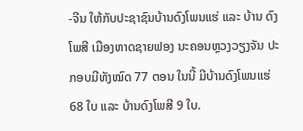-ຈີນ ໃຫ້ກັບປະຊາຊົນບ້ານດົງໂພນແຮ່ ແລະ ບ້ານ ດົງໂພສີ ເມືອງຫາດຊາຍຟອງ ນະຄອນຫຼວງວຽງຈັນ ປະກອບມີທັງໝົດ 77 ຕອນ ໃນນີ້ ມີບ້ານດົງໂພນແຮ່ 68 ໃບ ແລະ ບ້ານດົງໂພສີ 9 ໃບ.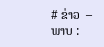# ຂ່າວ  – ພາບ :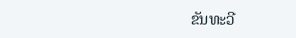ຂັນທະວີ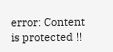error: Content is protected !!